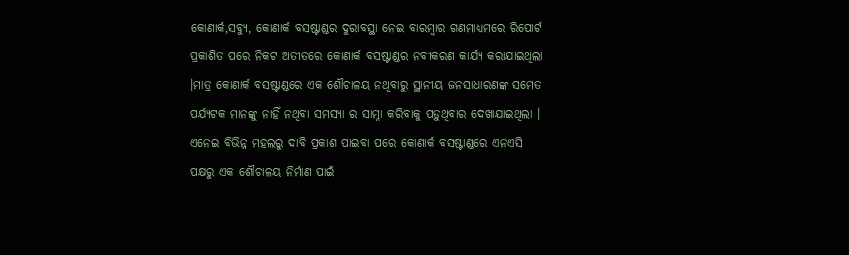କୋଣାର୍କ,ସବ୍ୟୁ, କୋଣାର୍କ ବସଷ୍ଟାଣ୍ଡର ଦୁରାବସ୍ଥା ନେଇ ବାରମ୍ବାର ଗଣମାଧ୍ୟମରେ ରିପୋର୍ଟ ପ୍ରକାଶିତ ପରେ ନିକଟ ଅତୀତରେ କୋଣାର୍କ ବସଷ୍ଟାଣ୍ଡର ନବୀକରଣ କାର୍ଯ୍ୟ କରାଯାଇଥିଲା ।ମାତ୍ର କୋଣାର୍କ ବସଷ୍ଟାଣ୍ଡରେ ଏକ ଶୌଚାଳୟ ନଥିବାରୁ ସ୍ଥାନୀୟ ଜନସାଧାରଣଙ୍କ ସମେତ ପର୍ଯ୍ୟଟକ ମାନଙ୍କୁ ନାହିଁ ନଥିବା ସମସ୍ୟା ର ସାମ୍ନା କରିବାକୁ ପଡ଼ୁଥିବାର ଦେଖାଯାଇଥିଲା ।
ଏନେଇ ବିଭିନ୍ନ ମହଲରୁ ଦାବି ପ୍ରକାଶ ପାଇବା ପରେ କୋଣାର୍କ ବସଷ୍ଟାଣ୍ଡରେ ଏନଏସି ପକ୍ଷରୁ ଏକ ଶୌଚାଳୟ ନିର୍ମାଣ ପାଇଁ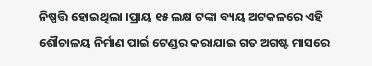ନିଷ୍ପତ୍ତି ହୋଇଥିଲା ।ପ୍ରାୟ ୧୫ ଲକ୍ଷ ଟଙ୍କା ବ୍ୟୟ ଅଟକଳରେ ଏହି ଶୌଚାଳୟ ନିର୍ମାଣ ପାର୍ଇ ଟେଣ୍ଡର କରାଯାଇ ଗତ ଅଗଷ୍ଟ ମାସରେ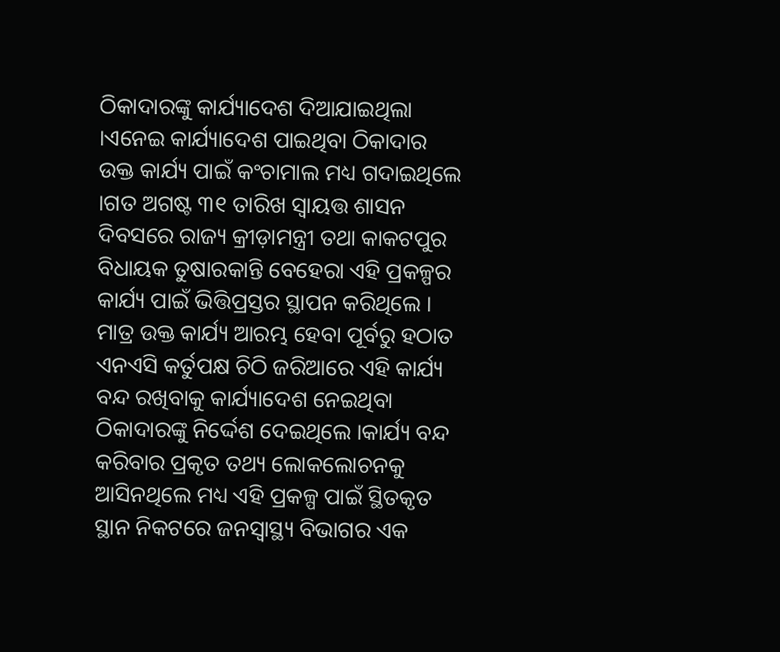ଠିକାଦାରଙ୍କୁ କାର୍ଯ୍ୟାଦେଶ ଦିଆଯାଇଥିଲା ।ଏନେଇ କାର୍ଯ୍ୟାଦେଶ ପାଇଥିବା ଠିକାଦାର ଉକ୍ତ କାର୍ଯ୍ୟ ପାଇଁ କଂଚାମାଲ ମଧ୍ୟ ଗଦାଇଥିଲେ ।ଗତ ଅଗଷ୍ଟ ୩୧ ତାରିଖ ସ୍ବାୟତ୍ତ ଶାସନ ଦିବସରେ ରାଜ୍ୟ କ୍ରୀଡ଼ାମନ୍ତ୍ରୀ ତଥା କାକଟପୁର ବିଧାୟକ ତୁଷାରକାନ୍ତି ବେହେରା ଏହି ପ୍ରକଳ୍ପର କାର୍ଯ୍ୟ ପାଇଁ ଭିତ୍ତିପ୍ରସ୍ତର ସ୍ଥାପନ କରିଥିଲେ ।
ମାତ୍ର ଉକ୍ତ କାର୍ଯ୍ୟ ଆରମ୍ଭ ହେବା ପୂର୍ବରୁ ହଠାତ ଏନଏସି କର୍ତୁପକ୍ଷ ଚିଠି ଜରିଆରେ ଏହି କାର୍ଯ୍ୟ ବନ୍ଦ ରଖିବାକୁ କାର୍ଯ୍ୟାଦେଶ ନେଇଥିବା ଠିକାଦାରଙ୍କୁ ନିର୍ଦ୍ଦେଶ ଦେଇଥିଲେ ।କାର୍ଯ୍ୟ ବନ୍ଦ କରିବାର ପ୍ରକୃତ ତଥ୍ୟ ଲୋକଲୋଚନକୁ ଆସିନଥିଲେ ମଧ୍ୟ ଏହି ପ୍ରକଳ୍ପ ପାଇଁ ସ୍ଥିତକୃତ ସ୍ଥାନ ନିକଟରେ ଜନସ୍ବାସ୍ଥ୍ୟ ବିଭାଗର ଏକ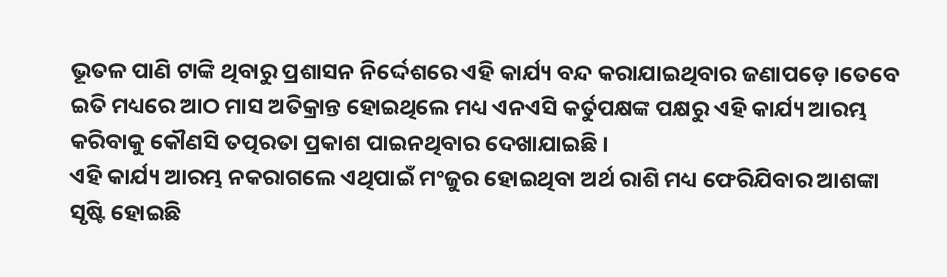ଭୂତଳ ପାଣି ଟାଙ୍କି ଥିବାରୁ ପ୍ରଶାସନ ନିର୍ଦ୍ଦେଶରେ ଏହି କାର୍ଯ୍ୟ ବନ୍ଦ କରାଯାଇଥିବାର ଜଣାପଡ଼େ ।ତେବେ ଇତି ମଧ୍ୟରେ ଆଠ ମାସ ଅତିକ୍ରାନ୍ତ ହୋଇଥିଲେ ମଧ୍ୟ ଏନଏସି କର୍ତୁପକ୍ଷଙ୍କ ପକ୍ଷରୁ ଏହି କାର୍ଯ୍ୟ ଆରମ୍ଭ କରିବାକୁ କୌଣସି ତତ୍ପରତା ପ୍ରକାଶ ପାଇନଥିବାର ଦେଖାଯାଇଛି ।
ଏହି କାର୍ଯ୍ୟ ଆରମ୍ଭ ନକରାଗଲେ ଏଥିପାଇଁ ମଂଜୁର ହୋଇଥିବା ଅର୍ଥ ରାଶି ମଧ୍ୟ ଫେରିଯିବାର ଆଶଙ୍କା ସୃଷ୍ଟି ହୋଇଛି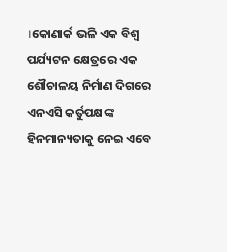।କୋଣାର୍କ ଭଳି ଏକ ବିଶ୍ବ ପର୍ଯ୍ୟଟନ କ୍ଷେତ୍ରରେ ଏକ ଶୌଚାଳୟ ନିର୍ମାଣ ଦିଗରେ ଏନଏସି କର୍ତୁପକ୍ଷଙ୍କ ହିନମାନ୍ୟତାକୁ ନେଇ ଏବେ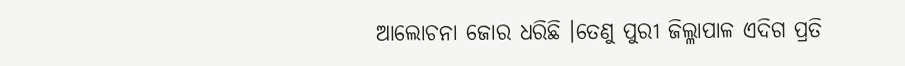ଆଲୋଚନା ଜୋର ଧରିଛି ।ତେଣୁ ପୁରୀ ଜିଲ୍ଳାପାଳ ଏଦିଗ ପ୍ରତି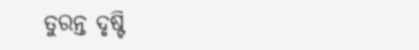ତୁରନ୍ତ ଦୃଷ୍ଟି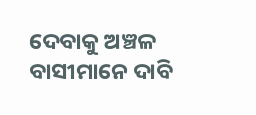ଦେବାକୁ ଅଞ୍ଚଳ ବାସୀମାନେ ଦାବି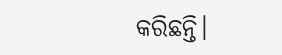କରିଛନ୍ତି।